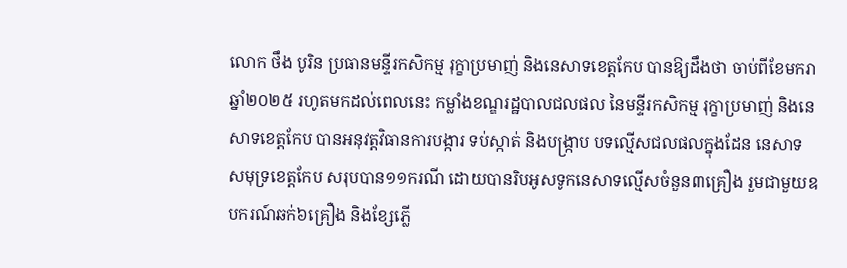លោក ថឹង បូរិន ប្រធានមន្ទីរកសិកម្ម រុក្ខាប្រមាញ់ និងនេសាទខេត្តកែប បានឱ្យដឹងថា ចាប់ពីខែមករា ឆ្នាំ២០២៥ រហូតមកដល់ពេលនេះ កម្លាំងខណ្ឌរដ្ឋបាលជលផល នៃមន្ទីរកសិកម្ម រុក្ខាប្រមាញ់ និងនេសាទខេត្តកែប បានអនុវត្តវិធានការបង្ការ ទប់ស្កាត់ និងបង្ក្រាប បទល្មើសជលផលក្នុងដែន នេសាទ សមុទ្រខេត្តកែប សរុបបាន១១ករណី ដោយបានរិបអូសទូកនេសាទល្មើសចំនួន៣គ្រឿង រួមជាមួយឧបករណ៍ឆក់៦គ្រឿង និងខ្សែភ្លើ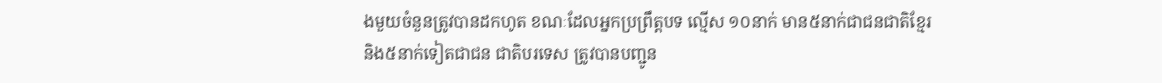ងមួយចំនួនត្រូវបានដកហូត ខណៈដែលអ្នកប្រព្រឹត្តបទ ល្មើស ១០នាក់ មាន៥នាក់ជាជនជាតិខ្មែរ និង៥នាក់ទៀតជាជន ជាតិបរទេស ត្រូវបានបញ្ជូន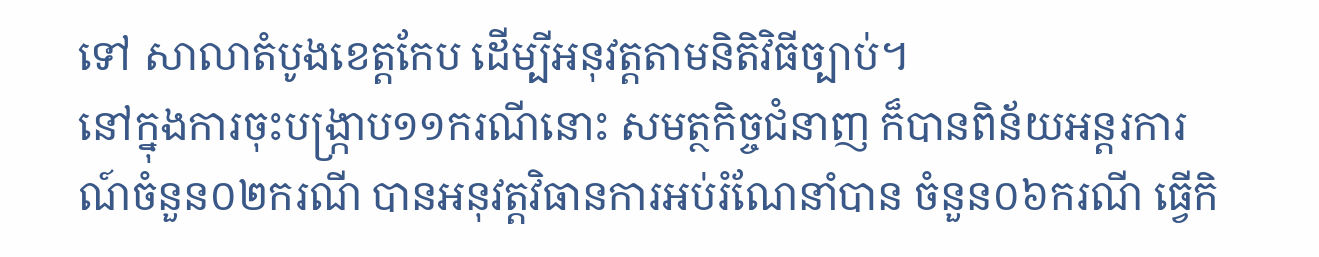ទៅ សាលាតំបូងខេត្តកែប ដើម្បីអនុវត្តតាមនិតិវិធីច្បាប់។
នៅក្នុងការចុះបង្ក្រាប១១ករណីនោះ សមត្ថកិច្ចជំនាញ ក៏បានពិន័យអន្តរការណ៍ចំនួន០២ករណី បានអនុវត្តវិធានការអប់រំណែនាំបាន ចំនួន០៦ករណី ធ្វើកិ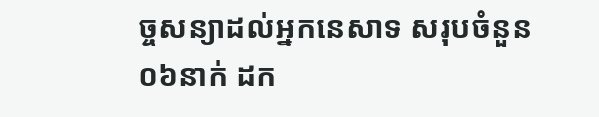ច្ចសន្យាដល់អ្នកនេសាទ សរុបចំនួន ០៦នាក់ ដក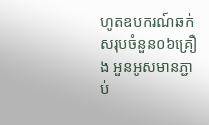ហូតឧបករណ៍ឆក់សរុបចំនួន០៦គ្រឿង អួនអូសមានភ្ជាប់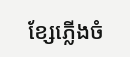ខ្សែភ្លើងចំ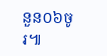នួន០៦ចូរ៕